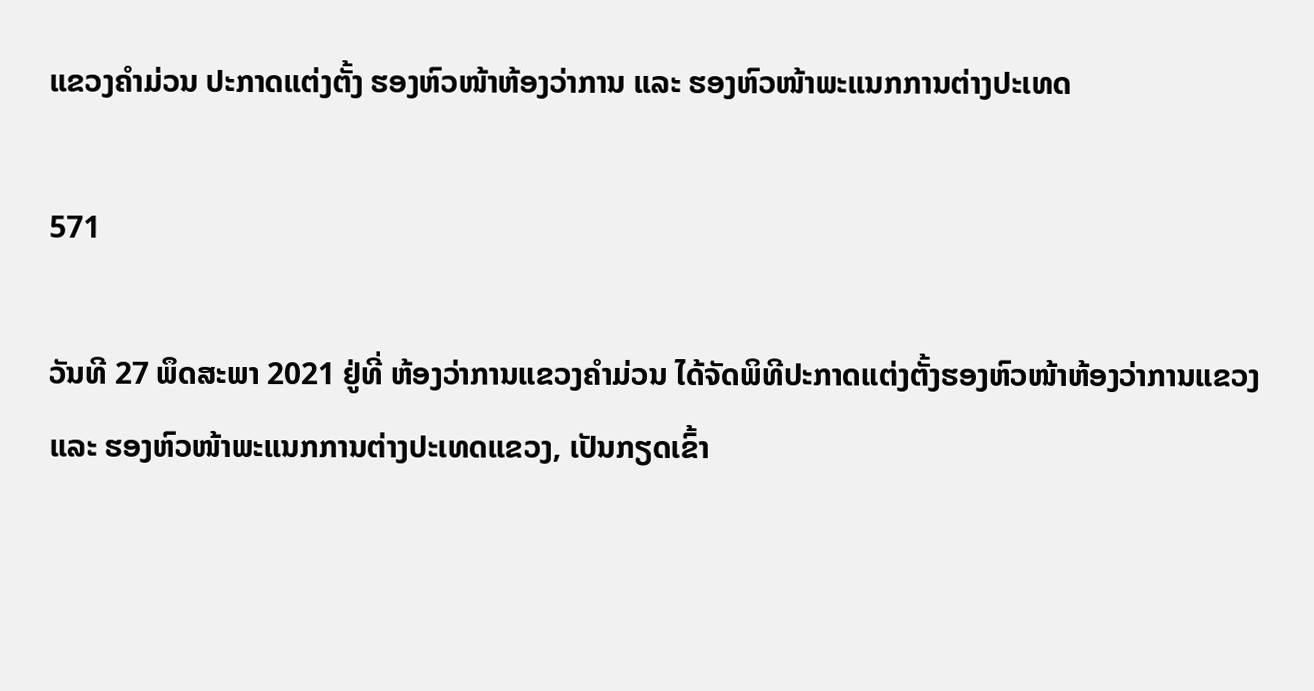ແຂວງຄຳມ່ວນ ປະກາດແຕ່ງຕັ້ງ ຮອງຫົວໜ້າຫ້ອງວ່າການ ແລະ ຮອງຫົວໜ້າພະແນກການຕ່າງປະເທດ

571

ວັນທີ 27 ພຶດສະພາ 2021 ຢູ່ທີ່ ຫ້ອງວ່າການແຂວງຄຳມ່ວນ ໄດ້ຈັດພິທີປະກາດແຕ່ງຕັ້ງຮອງຫົວໜ້າຫ້ອງວ່າການແຂວງ ແລະ ຮອງຫົວໜ້າພະແນກການຕ່າງປະເທດແຂວງ, ເປັນກຽດເຂົ້າ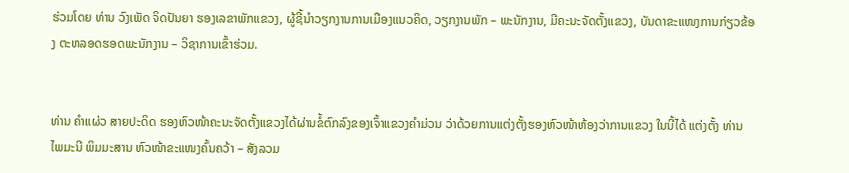ຮ່ວມໂດຍ ທ່ານ ວົງເພັດ ຈິດປັນຍາ ຮອງເລຂາພັກແຂວງ, ຜູ້ຊີ້ນຳວຽກງານການເມືອງແນວຄິດ, ວຽກງານພັກ – ພະນັກງານ, ມີຄະນະຈັດຕັ້ງແຂວງ, ບັນດາຂະແໜງການກ່ຽວຂ້ອງ ຕະຫລອດຮອດພະນັກງານ – ວິຊາການເຂົ້າຮ່ວມ.


ທ່ານ ຄຳແຜ່ວ ສາຍປະດິດ ຮອງຫົວໜ້າຄະນະຈັດຕັ້ງແຂວງໄດ້ຜ່ານຂໍ້ຕົກລົງຂອງເຈົ້າແຂວງຄຳມ່ວນ ວ່າດ້ວຍການແຕ່ງຕັ້ງຮອງຫົວໜ້າຫ້ອງວ່າການແຂວງ ໃນນີ້ໄດ້ ແຕ່ງຕັ້ງ ທ່ານ ໄພມະນີ ພິມມະສານ ຫົວໜ້າຂະແໜງຄົ້ນຄວ້າ – ສັງລວມ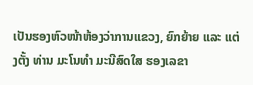ເປັນຮອງຫົວໜ້າຫ້ອງວ່າການແຂວງ, ຍົກຍ້າຍ ແລະ ແຕ່ງຕັ້ງ ທ່ານ ມະໂນທຳ ມະນີສົດໃສ ຮອງເລຂາ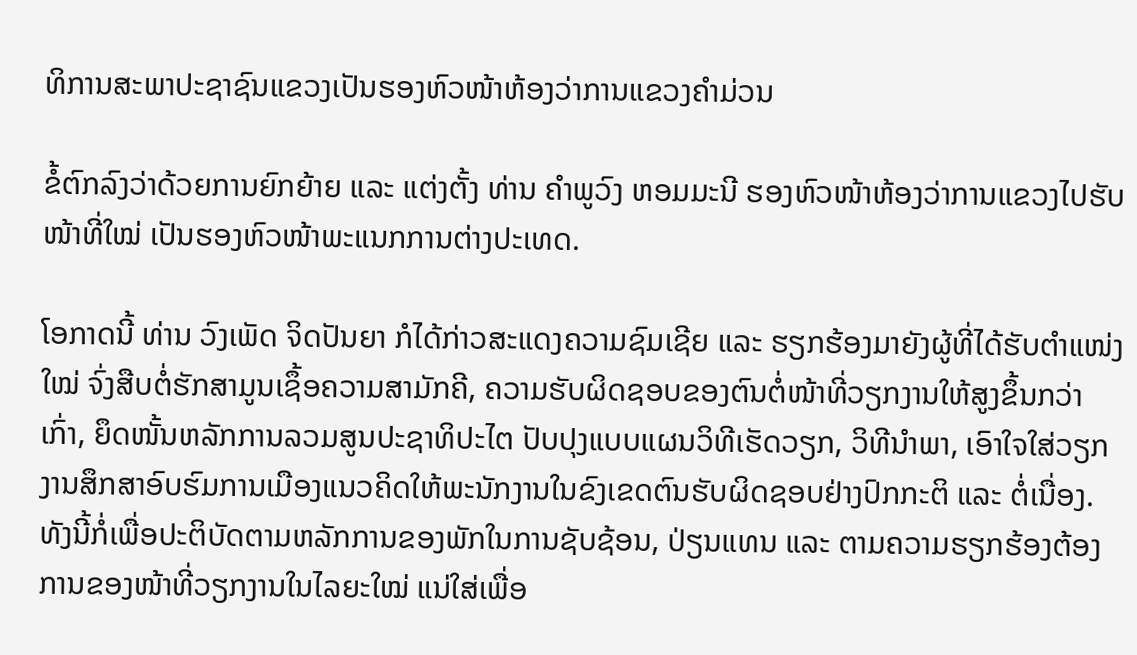ທິການສະພາປະຊາຊົນແຂວງເປັນຮອງຫົວໜ້າຫ້ອງວ່າການແຂວງຄຳມ່ວນ

ຂໍ້ຕົກລົງວ່າດ້ວຍການຍົກຍ້າຍ ແລະ ແຕ່ງຕັ້ງ ທ່ານ ຄຳພູວົງ ຫອມມະນີ ຮອງຫົວໜ້າຫ້ອງວ່າການແຂວງໄປຮັບໜ້າທີ່ໃໝ່ ເປັນຮອງຫົວໜ້າພະແນກການຕ່າງປະເທດ.

ໂອກາດນີ້ ທ່ານ ວົງເພັດ ຈິດປັນຍາ ກໍໄດ້ກ່າວສະແດງຄວາມຊົມເຊີຍ ແລະ ຮຽກຮ້ອງມາຍັງຜູ້ທີ່ໄດ້ຮັບຕຳແໜ່ງໃໝ່ ຈົ່ງສືບຕໍ່ຮັກສາມູນເຊຶ້ອຄວາມສາມັກຄີ, ຄວາມຮັບຜິດຊອບຂອງຕົນຕໍ່ໜ້າທີ່ວຽກງານໃຫ້ສູງຂຶ້ນກວ່າເກົ່າ, ຍຶດໜັ້ນຫລັກການລວມສູນປະຊາທິປະໄຕ ປັບປຸງແບບແຜນວິທີເຮັດວຽກ, ວິທີນຳພາ, ເອົາໃຈໃສ່ວຽກງານສຶກສາອົບຮົມການເມືອງແນວຄິດໃຫ້ພະນັກງານໃນຂົງເຂດຕົນຮັບຜິດຊອບຢ່າງປົກກະຕິ ແລະ ຕໍ່ເນື່ອງ. ທັງນີ້ກໍ່ເພື່ອປະຕິບັດຕາມຫລັກການຂອງພັກໃນການຊັບຊ້ອນ, ປ່ຽນແທນ ແລະ ຕາມຄວາມຮຽກຮ້ອງຕ້ອງການຂອງໜ້າທີ່ວຽກງານໃນໄລຍະໃໝ່ ແນ່ໃສ່ເພື່ອ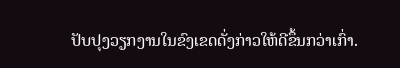ປັບປຸງວຽກງານໃນຂົງເຂດດັ່ງກ່າວໃຫ້ດີຂຶ້ນກວ່າເກົ່າ.